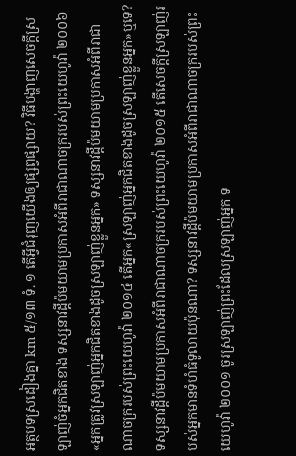អត្ថបទស្រដៀងគ្នា km ៥/១៣ ទំ. ១ តើអ្វីជំរុញយើងឲ្យផ្សព្វផ្សាយ? វិធីបង្ហាញសេចក្ដីស្រឡាញ់ចំអ្នកជិតខាង ទស្សនាវដ្ដីប៉មយាមប្រកាសអំពីរាជាណាចក្ររបស់ព្រះយេហូវ៉ា ២០០៦ «អ្នកត្រូវស្រឡាញ់អ្នកជិតខាងដូចស្រឡាញ់ខ្លួនអ្នក» ទស្សនាវដ្ដីប៉មយាមប្រកាសអំពីរាជាណាចក្ររបស់ព្រះយេហូវ៉ា ២០១៤ តើអ្នក«ស្រឡាញ់អ្នកជិតខាងដូចស្រឡាញ់ខ្លួនអ្នក»ឬទេ? ទស្សនាវដ្ដីប៉មយាមប្រកាសអំពីរាជាណាចក្ររបស់ព្រះយេហូវ៉ា ២០១៥ តើសេចក្ដីស្រឡាញ់របស់អ្នកមានទំហំធំទូលាយប៉ុនណា? ទស្សនាវដ្ដីប៉មយាមប្រកាសអំពីរាជាណាចក្ររបស់ព្រះយេហូវ៉ា ២០០១ ចូរស្រឡាញ់ព្រះដែលស្រឡាញ់អ្នក ទ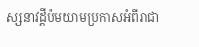ស្សនាវដ្ដីប៉មយាមប្រកាសអំពីរាជា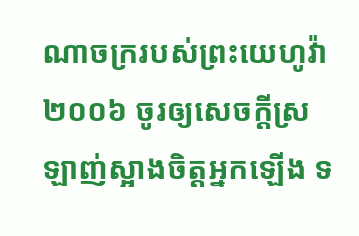ណាចក្ររបស់ព្រះយេហូវ៉ា ២០០៦ ចូរឲ្យសេចក្ដីស្រឡាញ់ស្អាងចិត្តអ្នកឡើង ទ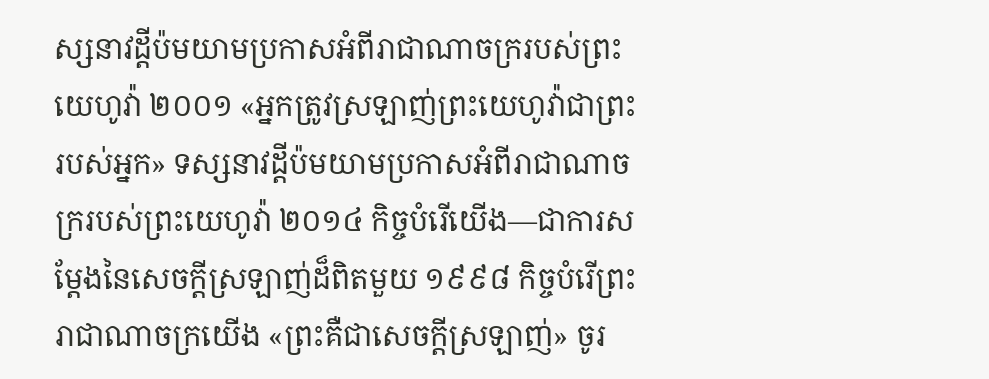ស្សនាវដ្ដីប៉មយាមប្រកាសអំពីរាជាណាចក្ររបស់ព្រះយេហូវ៉ា ២០០១ «អ្នកត្រូវស្រឡាញ់ព្រះយេហូវ៉ាជាព្រះរបស់អ្នក» ទស្សនាវដ្ដីប៉មយាមប្រកាសអំពីរាជាណាចក្ររបស់ព្រះយេហូវ៉ា ២០១៤ កិច្ចបំរើយើង—ជាការសម្ដែងនៃសេចក្ដីស្រឡាញ់ដ៏ពិតមួយ ១៩៩៨ កិច្ចបំរើព្រះរាជាណាចក្រយើង «ព្រះគឺជាសេចក្ដីស្រឡាញ់» ចូរ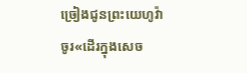ច្រៀងជូនព្រះយេហូវ៉ា ចូរ«ដើរក្នុងសេច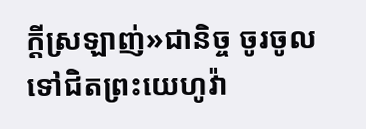ក្ដីស្រឡាញ់»ជានិច្ច ចូរចូលទៅជិតព្រះយេហូវ៉ា